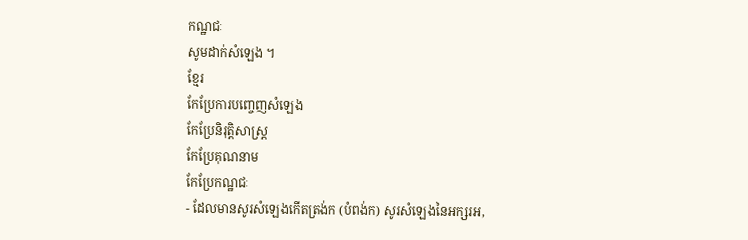កណ្ឋជៈ
សូមដាក់សំឡេង ។
ខ្មែរ
កែប្រែការបញ្ចេញសំឡេង
កែប្រែនិរុត្តិសាស្ត្រ
កែប្រែគុណនាម
កែប្រែកណ្ឋជៈ
- ដែលមានសូរសំឡេងកើតត្រង់ក (បំពង់ក) សូរសំឡេងនៃអក្សរអ,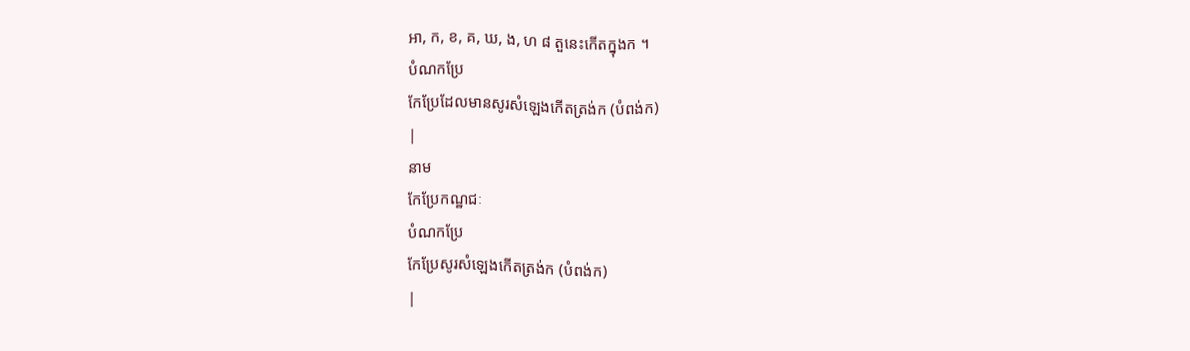អា, ក, ខ, គ, ឃ, ង, ហ ៨ តួនេះកើតក្នុងក ។
បំណកប្រែ
កែប្រែដែលមានសូរសំឡេងកើតត្រង់ក (បំពង់ក)
|
នាម
កែប្រែកណ្ឋជៈ
បំណកប្រែ
កែប្រែសូរសំឡេងកើតត្រង់ក (បំពង់ក)
|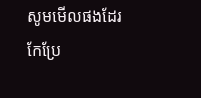សូមមើលផងដែរ
កែប្រែ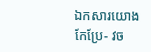ឯកសារយោង
កែប្រែ- វច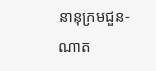នានុក្រមជួន-ណាត